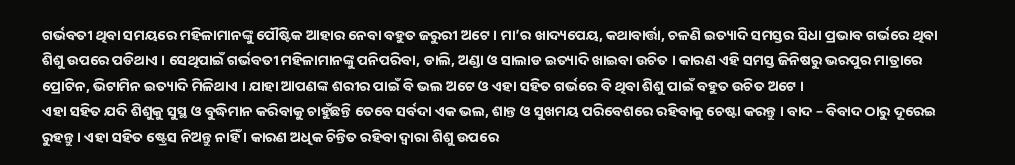ଗର୍ଭବତୀ ଥିବା ସମୟରେ ମହିଳାମାନଙ୍କୁ ପୌଷ୍ଟିକ ଆହାର ନେବା ବହୁତ ଜରୁରୀ ଅଟେ । ମା’ର ଖାଦ୍ୟପେୟ, କଥାବାର୍ତ୍ତା, ଚଳଣି ଇତ୍ୟାଦି ସମସ୍ତର ସିଧା ପ୍ରଭାବ ଗର୍ଭରେ ଥିବା ଶିଶୁ ଉପରେ ପଡିଥାଏ । ସେଥିପାଇଁ ଗର୍ଭବତୀ ମହିଳାମାନଙ୍କୁ ପନିପରିବା, ଡାଲି, ଅଣ୍ଡା ଓ ସାଲାଡ ଇତ୍ୟାଦି ଖାଇବା ଉଚିତ । କାରଣ ଏହି ସମସ୍ତ ଜିନିଷରୁ ଭରପୁର ମାତ୍ରାରେ ପ୍ରୋଟିନ, ଭିଟାମିନ ଇତ୍ୟାଦି ମିଳିଥାଏ । ଯାହା ଆପଣଙ୍କ ଶରୀର ପାଇଁ ବି ଭଲ ଅଟେ ଓ ଏହା ସହିତ ଗର୍ଭରେ ବି ଥିବା ଶିଶୁ ପାଇଁ ବହୁତ ଉଚିତ ଅଟେ ।
ଏହା ସହିତ ଯଦି ଶିଶୁକୁ ସୁସ୍ଥ ଓ ବୁଦ୍ଧିମାନ କରିବାକୁ ଚାହୁଁଛନ୍ତି ତେବେ ସର୍ବଦା ଏକ ଭଲ, ଶାନ୍ତ ଓ ସୁଖମୟ ପରିବେଶରେ ରହିବାକୁ ଚେଷ୍ଟା କରନ୍ତୁ । ବାଦ – ବିବାଦ ଠାରୁ ଦୂରେଇ ରୁହନ୍ତୁ । ଏହା ସହିତ ଷ୍ଟ୍ରେସ ନିଅନ୍ତୁ ନାହିଁ । କାରଣ ଅଧିକ ଚିନ୍ତିତ ରହିବା ଦ୍ଵାରା ଶିଶୁ ଉପରେ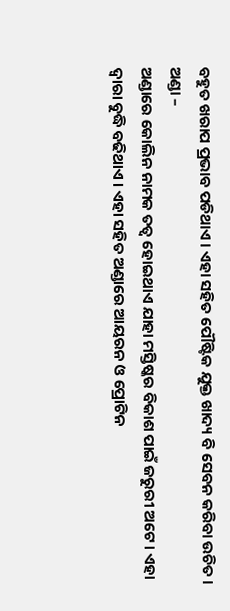ବହୁତ ଖରାପ ପ୍ରଭାବ ପଡିଥାଏ । ଏହା ସହିତ ପୌଷ୍ଟିକ ଯୁକ୍ତ ଖାଦ୍ୟ ବି ସେବନ କରିବା ଉଚିତ ।
ଅଣ୍ଡା –
ଅଣ୍ଡାରେ କୋଲିନ ନାମକ ତତ୍ୱ ହୋଇଥାଏ ଯାହା ମସ୍ତିଷ୍କର ବିକାଶ ପାଇଁ ଜରୁରୀ ଅଟେ । ଏହା ଦ୍ଵାରା ବୁଦ୍ଧି ବଢିଥାଏ । ଏହା ସହିତ ଅଣ୍ଡାରେ ଆୟରନ ଓ ପ୍ରୋଟିନ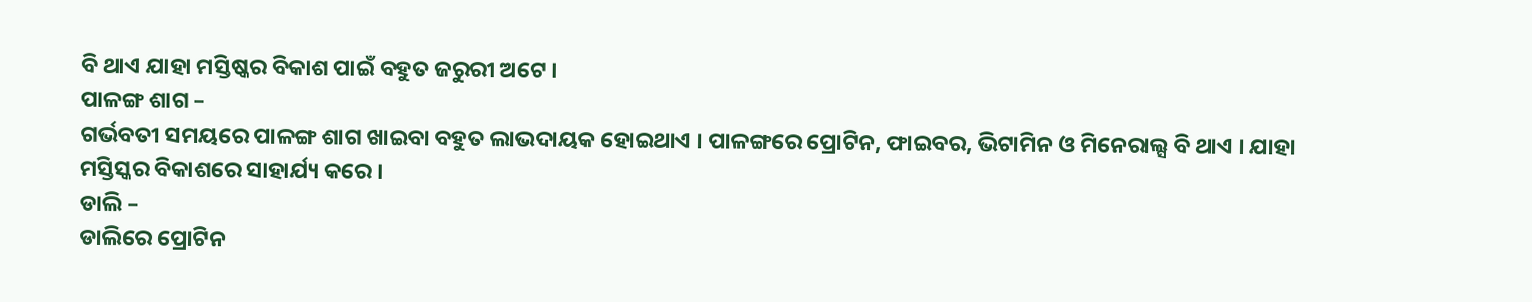ବି ଥାଏ ଯାହା ମସ୍ତିଷ୍କର ବିକାଶ ପାଇଁ ବହୁତ ଜରୁରୀ ଅଟେ ।
ପାଳଙ୍ଗ ଶାଗ –
ଗର୍ଭବତୀ ସମୟରେ ପାଳଙ୍ଗ ଶାଗ ଖାଇବା ବହୁତ ଲାଭଦାୟକ ହୋଇଥାଏ । ପାଳଙ୍ଗରେ ପ୍ରୋଟିନ, ଫାଇବର, ଭିଟାମିନ ଓ ମିନେରାଲ୍ସ ବି ଥାଏ । ଯାହା ମସ୍ତିସ୍କର ବିକାଶରେ ସାହାର୍ଯ୍ୟ କରେ ।
ଡାଲି –
ଡାଲିରେ ପ୍ରୋଟିନ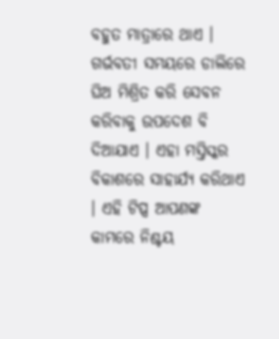ବହୁତ ମାତ୍ରାରେ ଥାଏ । ଗର୍ଭବତୀ ସମୟରେ ଡାଲିରେ ଘିଅ ମିଶ୍ରିତ କରି ସେବନ କରିବାକୁ ଉପଦେଶ ବି ଦିଆଯାଏ । ଏହା ମସ୍ତିସ୍କର ବିକାଶରେ ସାହାର୍ଯ୍ୟ କରିଥାଏ । ଏହି ଟିପ୍ସ ଆପଣଙ୍କ କାମରେ ନିଶ୍ଚୟ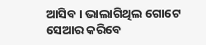ଆସିବ । ଭାଲାଗିଥିଲ ଗୋଟେ ସେଆର କରିବେ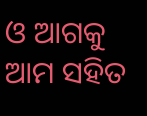ଓ ଆଗକୁ ଆମ ସହିତ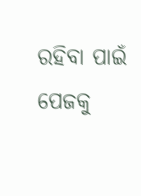ରହିବା ପାଇଁ ପେଜକୁ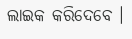ଲାଇକ କରିଦେବେ ।